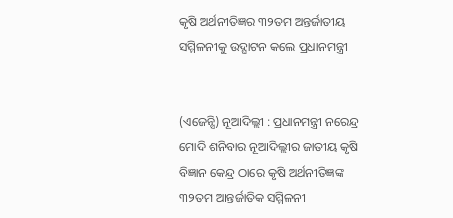କୃଷି ଅର୍ଥନୀତିଜ୍ଞର ୩୨ତମ ଅନ୍ତର୍ଜାତୀୟ ସମ୍ମିଳନୀକୁ ଉଦ୍ଘାଟନ କଲେ ପ୍ରଧାନମନ୍ତ୍ରୀ


(ଏଜେନ୍ସି) ନୂଆଦିଲ୍ଲୀ : ପ୍ରଧାନମନ୍ତ୍ରୀ ନରେନ୍ଦ୍ର ମୋଦି ଶନିବାର ନୂଆଦିଲ୍ଲୀର ଜାତୀୟ କୃଷି ବିଜ୍ଞାନ କେନ୍ଦ୍ର ଠାରେ କୃଷି ଅର୍ଥନୀତିଜ୍ଞଙ୍କ ୩୨ତମ ଆନ୍ତର୍ଜାତିକ ସମ୍ମିଳନୀ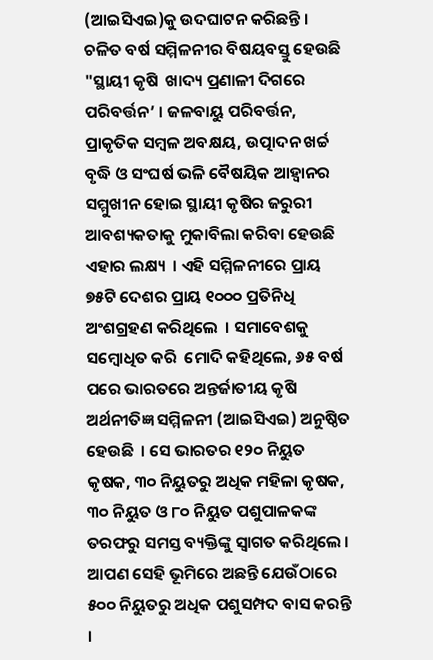(ଆଇସିଏଇ)କୁ ଉଦଘାଟନ କରିଛନ୍ତି । ଚଳିତ ବର୍ଷ ସମ୍ମିଳନୀର ବିଷୟବସ୍ତୁ ହେଉଛି "ସ୍ଥାୟୀ କୃଷି  ଖାଦ୍ୟ ପ୍ରଣାଳୀ ଦିଗରେ ପରିବର୍ତ୍ତନ’ । ଜଳବାୟୁ ପରିବର୍ତ୍ତନ, ପ୍ରାକୃତିକ ସମ୍ବଳ ଅବକ୍ଷୟ, ଉତ୍ପାଦନ ଖର୍ଚ୍ଚ ବୃଦ୍ଧି ଓ ସଂଘର୍ଷ ଭଳି ବୈଷୟିକ ଆହ୍ୱାନର ସମ୍ମୁଖୀନ ହୋଇ ସ୍ଥାୟୀ କୃଷିର ଜରୁରୀ ଆବଶ୍ୟକତାକୁ ମୁକାବିଲା କରିବା ହେଉଛି ଏହାର ଲକ୍ଷ୍ୟ  । ଏହି ସମ୍ମିଳନୀରେ ପ୍ରାୟ ୭୫ଟି ଦେଶର ପ୍ରାୟ ୧୦୦୦ ପ୍ରତିନିଧି ଅଂଶଗ୍ରହଣ କରିଥିଲେ  । ସମାବେଶକୁ ସମ୍ବୋଧିତ କରି  ମୋଦି କହିଥିଲେ, ୬୫ ବର୍ଷ ପରେ ଭାରତରେ ଅନ୍ତର୍ଜାତୀୟ କୃଷି ଅର୍ଥନୀତିଜ୍ଞ ସମ୍ମିଳନୀ (ଆଇସିଏଇ) ଅନୁଷ୍ଠିତ ହେଉଛି  । ସେ ଭାରତର ୧୨୦ ନିୟୁତ କୃଷକ, ୩୦ ନିୟୁତରୁ ଅଧିକ ମହିଳା କୃଷକ, ୩୦ ନିୟୁତ ଓ ୮୦ ନିୟୁତ ପଶୁପାଳକଙ୍କ ତରଫରୁ ସମସ୍ତ ବ୍ୟକ୍ତିଙ୍କୁ ସ୍ୱାଗତ କରିଥିଲେ । ଆପଣ ସେହି ଭୂମିରେ ଅଛନ୍ତି ଯେଉଁଠାରେ ୫୦୦ ନିୟୁତରୁ ଅଧିକ ପଶୁସମ୍ପଦ ବାସ କରନ୍ତି  ।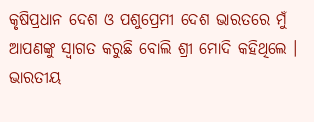କୃଷିପ୍ରଧାନ ଦେଶ ଓ ପଶୁପ୍ରେମୀ ଦେଶ ଭାରତରେ ମୁଁ ଆପଣଙ୍କୁ ସ୍ୱାଗତ କରୁଛି ବୋଲି ଶ୍ରୀ ମୋଦି କହିଥିଲେ ।
ଭାରତୀୟ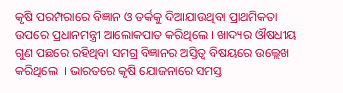କୃଷି ପରମ୍ପରାରେ ବିଜ୍ଞାନ ଓ ତର୍କକୁ ଦିଆଯାଉଥିବା ପ୍ରାଥମିକତା ଉପରେ ପ୍ରଧାନମନ୍ତ୍ରୀ ଆଲୋକପାତ କରିଥିଲେ । ଖାଦ୍ୟର ଔଷଧୀୟ ଗୁଣ ପଛରେ ରହିଥିବା ସମଗ୍ର ବିଜ୍ଞାନର ଅସ୍ତିତ୍ୱ ବିଷୟରେ ଉଲ୍ଲେଖ କରିଥିଲେ  । ଭାରତରେ କୃଷି ଯୋଜନାରେ ସମସ୍ତ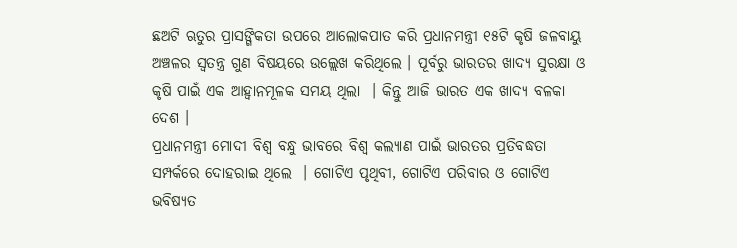ଛଅଟି ଋତୁର ପ୍ରାସଙ୍ଗିକତା ଉପରେ ଆଲୋକପାତ କରି ପ୍ରଧାନମନ୍ତ୍ରୀ ୧୫ଟି କୃଷି ଜଳବାୟୁ ଅଞ୍ଚଳର ସ୍ୱତନ୍ତ୍ର ଗୁଣ ବିଷୟରେ ଉଲ୍ଲେଖ କରିଥିଲେ । ପୂର୍ବରୁ ଭାରତର ଖାଦ୍ୟ ସୁରକ୍ଷା ଓ କୃଷି ପାଇଁ ଏକ ଆହ୍ୱାନମୂଳକ ସମୟ ଥିଲା  । କିନ୍ତୁ ଆଜି ଭାରତ ଏକ ଖାଦ୍ୟ ବଳକା ଦେଶ ।
ପ୍ରଧାନମନ୍ତ୍ରୀ ମୋଦୀ ବିଶ୍ୱ ବନ୍ଧୁ ଭାବରେ ବିଶ୍ୱ କଲ୍ୟାଣ ପାଇଁ ଭାରତର ପ୍ରତିବଦ୍ଧତା ସମ୍ପର୍କରେ ଦୋହରାଇ ଥିଲେ  । ଗୋଟିଏ ପୃଥିବୀ, ଗୋଟିଏ ପରିବାର ଓ ଗୋଟିଏ ଭବିଷ୍ୟତ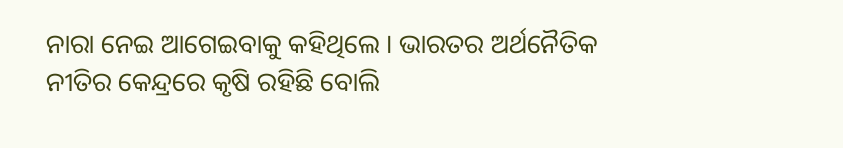ନାରା ନେଇ ଆଗେଇବାକୁ କହିଥିଲେ । ଭାରତର ଅର୍ଥନୈତିକ ନୀତିର କେନ୍ଦ୍ରରେ କୃଷି ରହିଛି ବୋଲି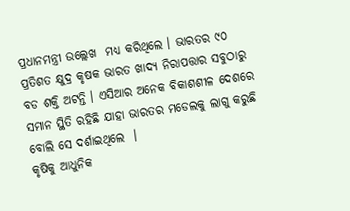ପ୍ରଧାନମନ୍ତ୍ରୀ ଉଲ୍ଲେଖ  ମଧ୍ୟ କରିଥିଲେ । ଭାରତର ୯୦ ପ୍ରତିଶତ କ୍ଷୁଦ୍ର କୃଷକ ଭାରତ ଖାଦ୍ୟ ନିରାପତ୍ତାର ସବୁଠାରୁ ବଡ ଶକ୍ତି ଅଟନ୍ତି । ଏସିଆର ଅନେକ ବିକାଶଶୀଳ ଦେଶରେ ସମାନ ସ୍ଥିତି ରହିଛି ଯାହା ଭାରତର ମଡେଲକୁ ଲାଗୁ କରୁଛି ବୋଲି ସେ ଦର୍ଶାଇଥିଲେ  ।
କୃଷିକୁ ଆଧୁନିକ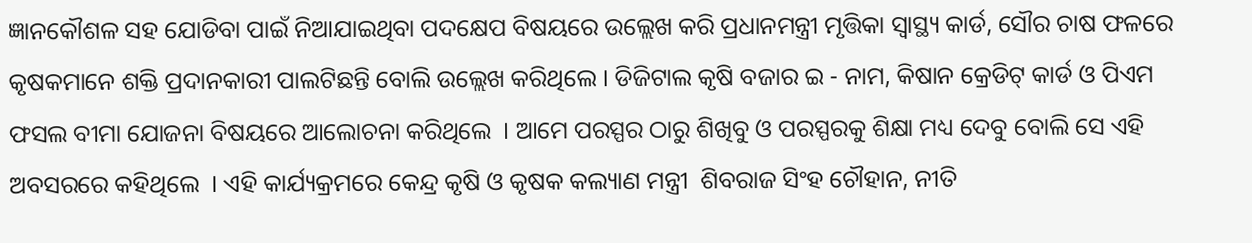ଜ୍ଞାନକୌଶଳ ସହ ଯୋଡିବା ପାଇଁ ନିଆଯାଇଥିବା ପଦକ୍ଷେପ ବିଷୟରେ ଉଲ୍ଲେଖ କରି ପ୍ରଧାନମନ୍ତ୍ରୀ ମୃତ୍ତିକା ସ୍ୱାସ୍ଥ୍ୟ କାର୍ଡ, ସୌର ଚାଷ ଫଳରେ କୃଷକମାନେ ଶକ୍ତି ପ୍ରଦାନକାରୀ ପାଲଟିଛନ୍ତି ବୋଲି ଉଲ୍ଲେଖ କରିଥିଲେ । ଡିଜିଟାଲ କୃଷି ବଜାର ଇ - ନାମ, କିଷାନ କ୍ରେଡିଟ୍ କାର୍ଡ ଓ ପିଏମ ଫସଲ ବୀମା ଯୋଜନା ବିଷୟରେ ଆଲୋଚନା କରିଥିଲେ  । ଆମେ ପରସ୍ପର ଠାରୁ ଶିଖିବୁ ଓ ପରସ୍ପରକୁ ଶିକ୍ଷା ମଧ୍ୟ ଦେବୁ ବୋଲି ସେ ଏହି ଅବସରରେ କହିଥିଲେ  । ଏହି କାର୍ଯ୍ୟକ୍ରମରେ କେନ୍ଦ୍ର କୃଷି ଓ କୃଷକ କଲ୍ୟାଣ ମନ୍ତ୍ରୀ  ଶିବରାଜ ସିଂହ ଚୌହାନ, ନୀତି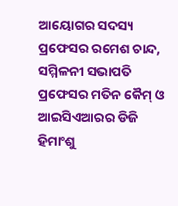ଆୟୋଗର ସଦସ୍ୟ ପ୍ରଫେସର ରମେଶ ଚାନ୍ଦ, ସମ୍ମିଳନୀ ସଭାପତି ପ୍ରଫେସର ମତିନ କୈମ୍ ଓ  ଆଇସିଏଆରର ଡିଜି ହିମାଂଶୁ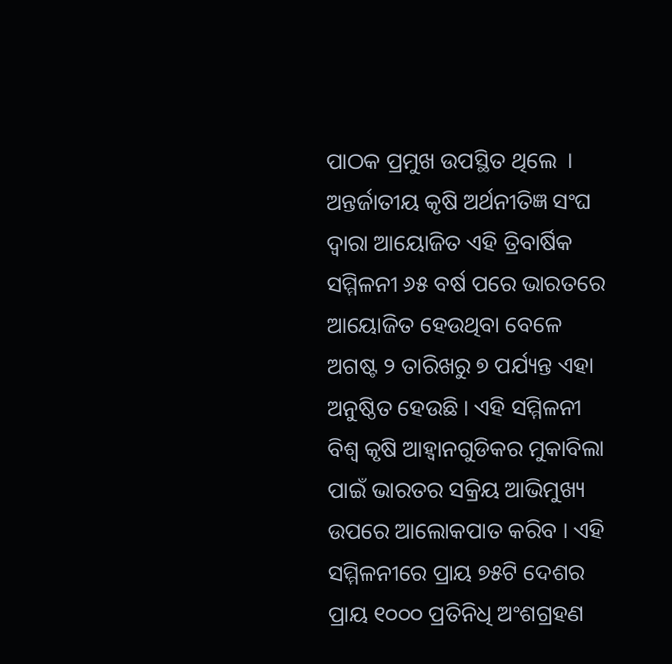ପାଠକ ପ୍ରମୁଖ ଉପସ୍ଥିତ ଥିଲେ  ।
ଅନ୍ତର୍ଜାତୀୟ କୃଷି ଅର୍ଥନୀତିଜ୍ଞ ସଂଘ ଦ୍ୱାରା ଆୟୋଜିତ ଏହି ତ୍ରିବାର୍ଷିକ ସମ୍ମିଳନୀ ୬୫ ବର୍ଷ ପରେ ଭାରତରେ ଆୟୋଜିତ ହେଉଥିବା ବେଳେ ଅଗଷ୍ଟ ୨ ତାରିଖରୁ ୭ ପର୍ଯ୍ୟନ୍ତ ଏହା ଅନୁଷ୍ଠିତ ହେଉଛି । ଏହି ସମ୍ମିଳନୀ ବିଶ୍ୱ କୃଷି ଆହ୍ୱାନଗୁଡିକର ମୁକାବିଲା ପାଇଁ ଭାରତର ସକ୍ରିୟ ଆଭିମୁଖ୍ୟ ଉପରେ ଆଲୋକପାତ କରିବ । ଏହି ସମ୍ମିଳନୀରେ ପ୍ରାୟ ୭୫ଟି ଦେଶର ପ୍ରାୟ ୧୦୦୦ ପ୍ରତିନିଧି ଅଂଶଗ୍ରହଣ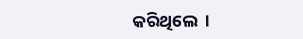କରିଥିଲେ  ।